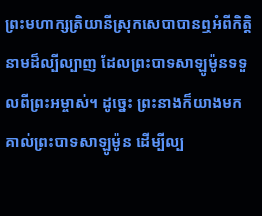ព្រះមហាក្សត្រិយានីស្រុកសេបាបានឮអំពីកិត្តិនាមដ៏ល្បីល្បាញ ដែលព្រះបាទសាឡូម៉ូនទទួលពីព្រះអម្ចាស់។ ដូច្នេះ ព្រះនាងក៏យាងមកគាល់ព្រះបាទសាឡូម៉ូន ដើម្បីល្ប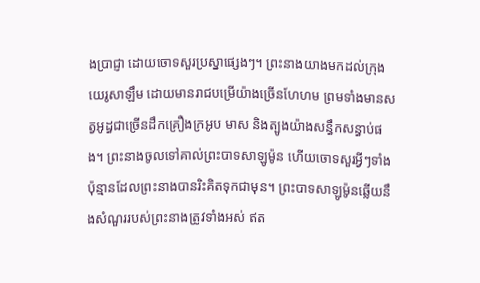ងប្រាជ្ញា ដោយចោទសួរប្រស្នាផ្សេងៗ។ ព្រះនាងយាងមកដល់ក្រុងយេរូសាឡឹម ដោយមានរាជបម្រើយ៉ាងច្រើនហែហម ព្រមទាំងមានសត្វអូដ្ធជាច្រើនដឹកគ្រឿងក្រអូប មាស និងត្បូងយ៉ាងសន្ធឹកសន្ធាប់ផង។ ព្រះនាងចូលទៅគាល់ព្រះបាទសាឡូម៉ូន ហើយចោទសួរអ្វីៗទាំងប៉ុន្មានដែលព្រះនាងបានរិះគិតទុកជាមុន។ ព្រះបាទសាឡូម៉ូនឆ្លើយនឹងសំណួររបស់ព្រះនាងត្រូវទាំងអស់ ឥត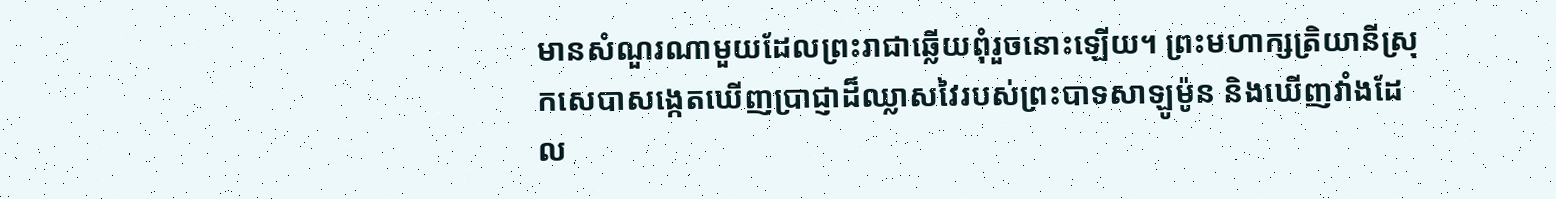មានសំណួរណាមួយដែលព្រះរាជាឆ្លើយពុំរួចនោះឡើយ។ ព្រះមហាក្សត្រិយានីស្រុកសេបាសង្កេតឃើញប្រាជ្ញាដ៏ឈ្លាសវៃរបស់ព្រះបាទសាឡូម៉ូន និងឃើញវាំងដែល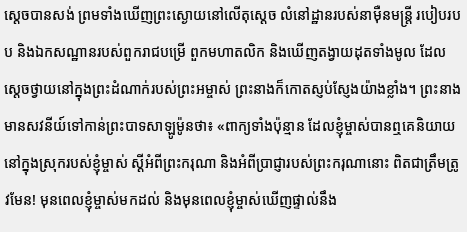ស្ដេចបានសង់ ព្រមទាំងឃើញព្រះស្ងោយនៅលើតុស្ដេច លំនៅដ្ឋានរបស់នាម៉ឺនមន្ត្រី របៀបរបប និងឯកសណ្ឋានរបស់ពួករាជបម្រើ ពួកមហាតលិក និងឃើញតង្វាយដុតទាំងមូល ដែលស្ដេចថ្វាយនៅក្នុងព្រះដំណាក់របស់ព្រះអម្ចាស់ ព្រះនាងក៏កោតស្ញប់ស្ញែងយ៉ាងខ្លាំង។ ព្រះនាងមានសវនីយ៍ទៅកាន់ព្រះបាទសាឡូម៉ូនថា៖ «ពាក្យទាំងប៉ុន្មាន ដែលខ្ញុំម្ចាស់បានឮគេនិយាយនៅក្នុងស្រុករបស់ខ្ញុំម្ចាស់ ស្ដីអំពីព្រះករុណា និងអំពីប្រាជ្ញារបស់ព្រះករុណានោះ ពិតជាត្រឹមត្រូវមែន! មុនពេលខ្ញុំម្ចាស់មកដល់ និងមុនពេលខ្ញុំម្ចាស់ឃើញផ្ទាល់នឹង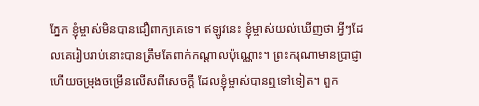ភ្នែក ខ្ញុំម្ចាស់មិនបានជឿពាក្យគេទេ។ ឥឡូវនេះ ខ្ញុំម្ចាស់យល់ឃើញថា អ្វីៗដែលគេរៀបរាប់នោះបានត្រឹមតែពាក់កណ្ដាលប៉ុណ្ណោះ។ ព្រះករុណាមានប្រាជ្ញា ហើយចម្រុងចម្រើនលើសពីសេចក្ដី ដែលខ្ញុំម្ចាស់បានឮទៅទៀត។ ពួក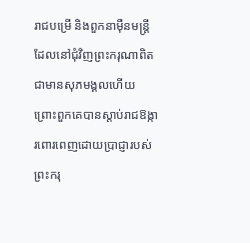រាជបម្រើ និងពួកនាម៉ឺនមន្ត្រីដែលនៅជុំវិញព្រះករុណាពិតជាមានសុភមង្គលហើយ ព្រោះពួកគេបានស្ដាប់រាជឱង្ការពោរពេញដោយប្រាជ្ញារបស់ព្រះករុ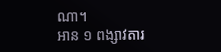ណា។
អាន ១ ពង្សាវតារ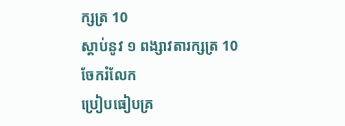ក្សត្រ 10
ស្ដាប់នូវ ១ ពង្សាវតារក្សត្រ 10
ចែករំលែក
ប្រៀបធៀបគ្រ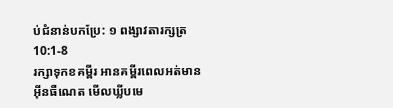ប់ជំនាន់បកប្រែ: ១ ពង្សាវតារក្សត្រ 10:1-8
រក្សាទុកខគម្ពីរ អានគម្ពីរពេលអត់មានអ៊ីនធឺណេត មើលឃ្លីបមេ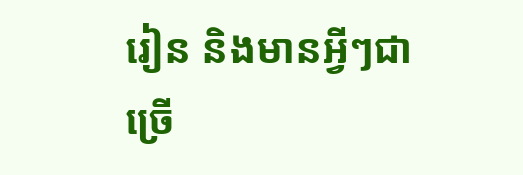រៀន និងមានអ្វីៗជាច្រើ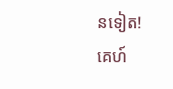នទៀត!
គេហ៍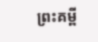ព្រះគម្ពី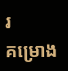រ
គម្រោង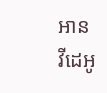អាន
វីដេអូ